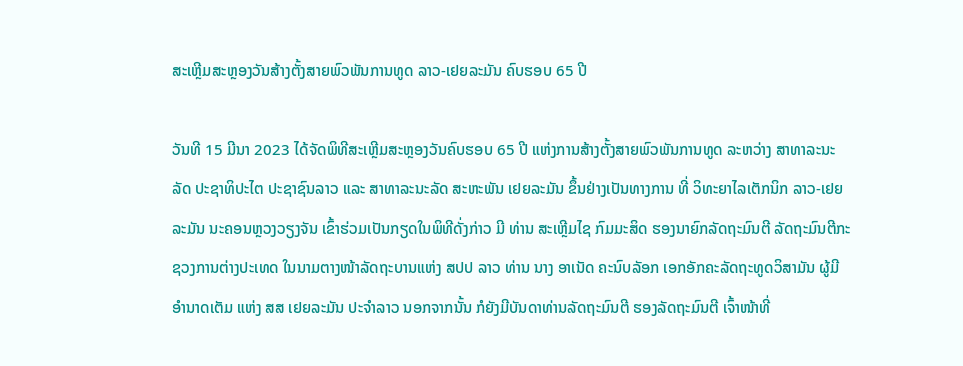ສະເຫຼີມສະຫຼອງວັນສ້າງຕັ້ງສາຍພົວພັນການທູດ ລາວ-ເຢຍລະມັນ ຄົບຮອບ 65 ປີ

ວັນທີ 15 ມີນາ 2023 ໄດ້ຈັດພິທີສະເຫຼີມສະຫຼອງວັນຄົບຮອບ 65 ປີ ແຫ່ງການສ້າງຕັ້ງສາຍພົວພັນການທູດ ລະຫວ່າງ ສາທາລະນະລັດ ປະຊາທິປະໄຕ ປະຊາຊົນລາວ ແລະ ສາທາລະນະລັດ ສະຫະພັນ ເຢຍລະມັນ ຂຶ້ນຢ່າງເປັນທາງການ ທີ່ ວິທະຍາໄລເຕັກນິກ ລາວ-ເຢຍລະມັນ ນະຄອນຫຼວງວຽງຈັນ ເຂົ້າຮ່ວມເປັນກຽດໃນພິທີດັ່ງກ່າວ ມີ ທ່ານ ສະເຫຼີມໄຊ ກົມມະສິດ ຮອງນາຍົກລັດຖະມົນຕີ ລັດຖະມົນຕີກະຊວງການຕ່າງປະເທດ ໃນນາມຕາງໜ້າລັດຖະບານແຫ່ງ ສປປ ລາວ ທ່ານ ນາງ ອາເນັດ ຄະນົບລັອກ ເອກອັກຄະລັດຖະທູດວິສາມັນ ຜູ້ມີອໍານາດເຕັມ ແຫ່ງ ສສ ເຢຍລະມັນ ປະຈໍາລາວ ນອກຈາກນັ້ນ ກໍຍັງມີບັນດາທ່ານລັດຖະມົນຕີ ຮອງລັດຖະມົນຕີ ເຈົ້າໜ້າທີ່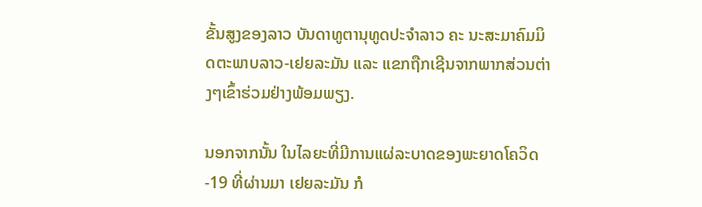ຂັ້ນສູງຂອງລາວ ບັນດາທູຕານຸທູດປະຈໍາລາວ ຄະ ນະສະມາຄົມມິດຕະພາບລາວ-ເຢຍລະມັນ ແລະ ແຂກຖືກເຊີນຈາກພາກສ່ວນຕ່າງໆເຂົ້າຮ່ວມຢ່າງພ້ອມພຽງ.

ນອກຈາກນັ້ນ ໃນໄລຍະທີ່ມີການແຜ່ລະບາດຂອງພະຍາດໂຄວິດ-19 ທີ່ຜ່ານມາ ເຢຍລະມັນ ກໍ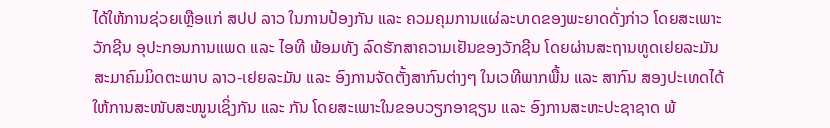ໄດ້ໃຫ້ການຊ່ວຍເຫຼືອແກ່ ສປປ ລາວ ໃນການປ້ອງກັນ ແລະ ຄວມຄຸມການແຜ່ລະບາດຂອງພະຍາດດັ່ງກ່າວ ໂດຍສະເພາະວັກຊີນ ອຸປະກອນການແພດ ແລະ ໄອທີ ພ້ອມທັງ ລົດຮັກສາຄວາມເຢັນຂອງວັກຊີນ ໂດຍຜ່ານສະຖານທູດເຢຍລະມັນ ສະມາຄົມມິດຕະພາບ ລາວ-ເຢຍລະມັນ ແລະ ອົງການຈັດຕັ້ງສາກົນຕ່າງໆ ໃນເວທີພາກພື້ນ ແລະ ສາກົນ ສອງປະເທດໄດ້ໃຫ້ການສະໜັບສະໜູນເຊິ່ງກັນ ແລະ ກັນ ໂດຍສະເພາະໃນຂອບວຽກອາຊຽນ ແລະ ອົງການສະຫະປະຊາຊາດ ພ້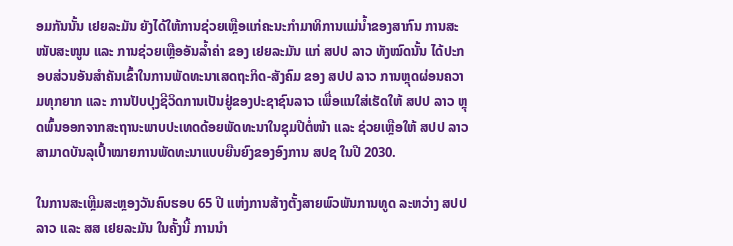ອມກັນນັ້ນ ເຢຍລະມັນ ຍັງໄດ້ໃຫ້ການຊ່ວຍເຫຼືອແກ່ຄະນະກຳມາທິການແມ່ນ້ຳຂອງສາກົນ ການສະໜັບສະໜູນ ແລະ ການຊ່ວຍເຫຼືອອັນລ້ຳຄ່າ ຂອງ ເຢຍລະມັນ ແກ່ ສປປ ລາວ ທັງໝົດນັ້ນ ໄດ້ປະກອບສ່ວນອັນສຳຄັນເຂົ້າໃນການພັດທະນາເສດຖະກິດ-ສັງຄົມ ຂອງ ສປປ ລາວ ການຫຼຸດຜ່ອນຄວາມທຸກຍາກ ແລະ ການປັບປຸງຊີວິດການເປັນຢູ່ຂອງປະຊາຊົນລາວ ເພື່ອແນໃສ່ເຮັດໃຫ້ ສປປ ລາວ ຫຼຸດພົ້ນອອກຈາກສະຖານະພາບປະເທດດ້ອຍພັດທະນາໃນຊຸມປີຕໍ່ໜ້າ ແລະ ຊ່ວຍເຫຼືອໃຫ້ ສປປ ລາວ ສາມາດບັນລຸເປົ້າໝາຍການພັດທະນາແບບຍືນຍົງຂອງອົງການ ສປຊ ໃນປີ 2030.

ໃນການສະເຫຼີມສະຫຼອງວັນຄົບຮອບ 65 ປີ ແຫ່ງການສ້າງຕັ້ງສາຍພົວພັນການທູດ ລະຫວ່າງ ສປປ ລາວ ແລະ ສສ ເຢຍລະມັນ ໃນຄັ້ງນີ້ ການນຳ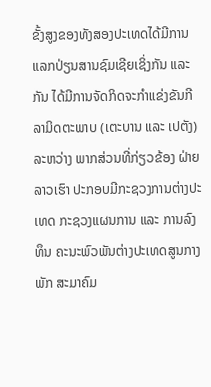ຂັ້ງສູງຂອງທັງສອງປະເທດໄດ້ມີການແລກປ່ຽນສານຊົມເຊີຍເຊິ່ງກັນ ແລະ ກັນ ໄດ້ມີການຈັດກິດຈະກຳແຂ່ງຂັນກີລາມິດຕະພາບ (ເຕະບານ ແລະ ເປຕັງ) ລະຫວ່າງ ພາກສ່ວນທີ່ກ່ຽວຂ້ອງ ຝ່າຍລາວເຮົາ ປະກອບມີກະຊວງການຕ່າງປະເທດ ກະຊວງແຜນການ ແລະ ການລົງທຶນ ຄະນະພົວພັນຕ່າງປະເທດສູນກາງພັກ ສະມາຄົມ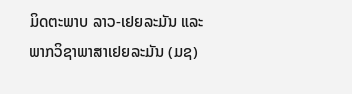ມິດຕະພາບ ລາວ-ເຢຍລະມັນ ແລະ ພາກວິຊາພາສາເຢຍລະມັນ (ມຊ)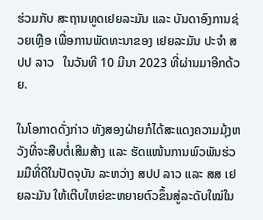ຮ່ວມກັບ ສະຖານທູດເຢຍລະມັນ ແລະ ບັນດາອົງການຊ່ວຍເຫຼືອ ເພື່ອການພັດທະນາຂອງ ເຢຍລະມັນ ປະຈໍາ ສປປ ລາວ   ໃນວັນທີ 10 ມີນາ 2023 ທີ່ຜ່ານມາອີກດ້ວຍ.

ໃນໂອກາດດັ່ງກ່າວ ທັງສອງຝ່າຍກໍໄດ້ສະແດງຄວາມມຸ້ງຫວັງທີ່ຈະສືບຕໍ່ເສີມສ້າງ ແລະ ຮັດແໜ້ນການພົວພັນຮ່ວມມືທີ່ດີໃນປັດຈຸບັນ ລະຫວ່າງ ສປປ ລາວ ແລະ ສສ ເຢຍລະມັນ ໃຫ້ເຕີບໃຫຍ່ຂະຫຍາຍຕົວຂຶ້ນສູ່ລະດັບໃໝ່ໃນ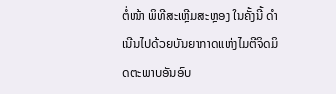ຕໍ່ໜ້າ ພິທີສະເຫຼີມສະຫຼອງ ໃນຄັ້ງນີ້ ດຳເນີນໄປດ້ວຍບັນຍາກາດແຫ່ງໄມຕີຈິດມິດຕະພາບອັນອົບ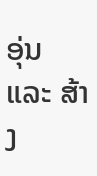ອຸ່ນ ແລະ ສ້າງ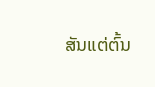ສັນແຕ່ຕົ້ນ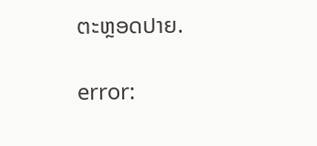ຕະຫຼອດປາຍ.

error: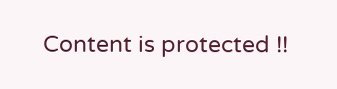Content is protected !!